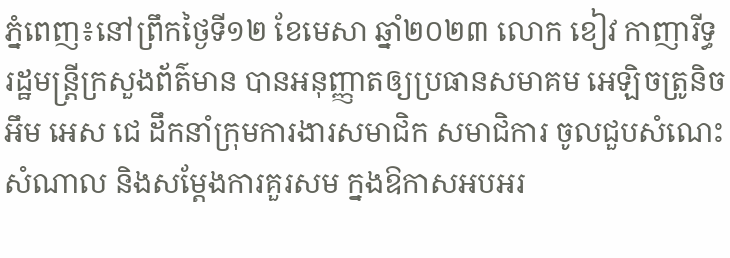ភ្នំពេញ៖នៅព្រឹកថ្ងៃទី១២ ខែមេសា ឆ្នាំ២០២៣ លោក ខៀវ កាញារីទ្ធ រដ្ឋមន្ត្រីក្រសួងព័ត៌មាន បានអនុញ្ញាតឲ្យប្រធានសមាគម អេឡិចត្រូនិច អឹម អេស ជេ ដឹកនាំក្រុមការងារសមាជិក សមាជិការ ចូលជួបសំណេះសំណាល និងសម្តែងការគួរសម ក្នងឱកាសអបអរ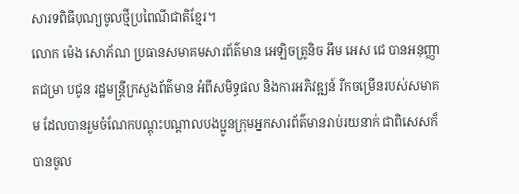សារទពិធីបុណ្យចូលថ្មីប្រពៃណីជាតិខ្មែរ។
លោក ម៉េង សោភ័ណ ប្រធានសមាគមសារព័ត៌មាន អេឡិចត្រូនិច អឹម អេស ជេ បានអនុញ្ញាតជម្រា បជូន រដ្ឋមន្ត្រីក្រសួងព័ត៌មាន អំពីសមិទ្ធផល និងការអភិវឌ្ឍន៍ រីកចម្រើនរបស់សមាគម ដែលបានរួមចំណែកបណ្តុះបណ្តាលបងប្អូនក្រុមអ្នកសារព័ត៌មានរាប់រយនាក់ ជាពិសេសក៏បានចូល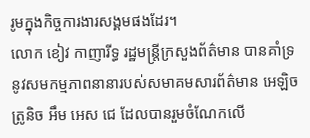រូមក្នុងកិច្ចការងារសង្គមផងដែរ។
លោក ខៀវ កាញារីទ្ធ រដ្ឋមន្ត្រីក្រសួងព័ត៌មាន បានគាំទ្រនូវសមកម្មភាពនានារបស់សមាគមសារព័ត៌មាន អេឡិចត្រូនិច អឹម អេស ជេ ដែលបានរួមចំណែកលើ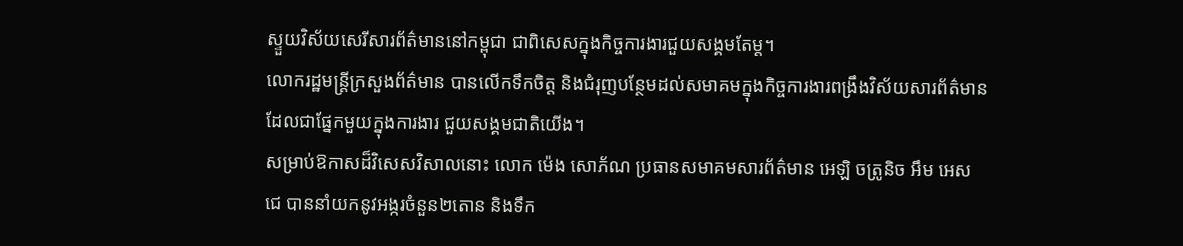ស្ទួយវិស័យសេរីសារព័ត៌មាននៅកម្ពុជា ជាពិសេសក្នុងកិច្ចការងារជួយសង្គមតែម្ត។
លោករដ្ឋមន្ត្រីក្រសួងព័ត៌មាន បានលើកទឹកចិត្ត និងជំរុញបន្ថែមដល់សមាគមក្នុងកិច្ចការងារពង្រឹងវិស័យសារព័ត៌មាន ដែលជាផ្នែកមួយក្នុងការងារ ជួយសង្គមជាតិយើង។
សម្រាប់ឱកាសដ៏វិសេសវិសាលនោះ លោក ម៉េង សោភ័ណ ប្រធានសមាគមសារព័ត៌មាន អេឡិ ចត្រូនិច អឹម អេស ជេ បាននាំយកនូវអង្ករចំនួន២តោន និងទឹក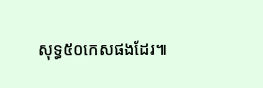សុទ្ធ៥០កេសផងដែរ៕